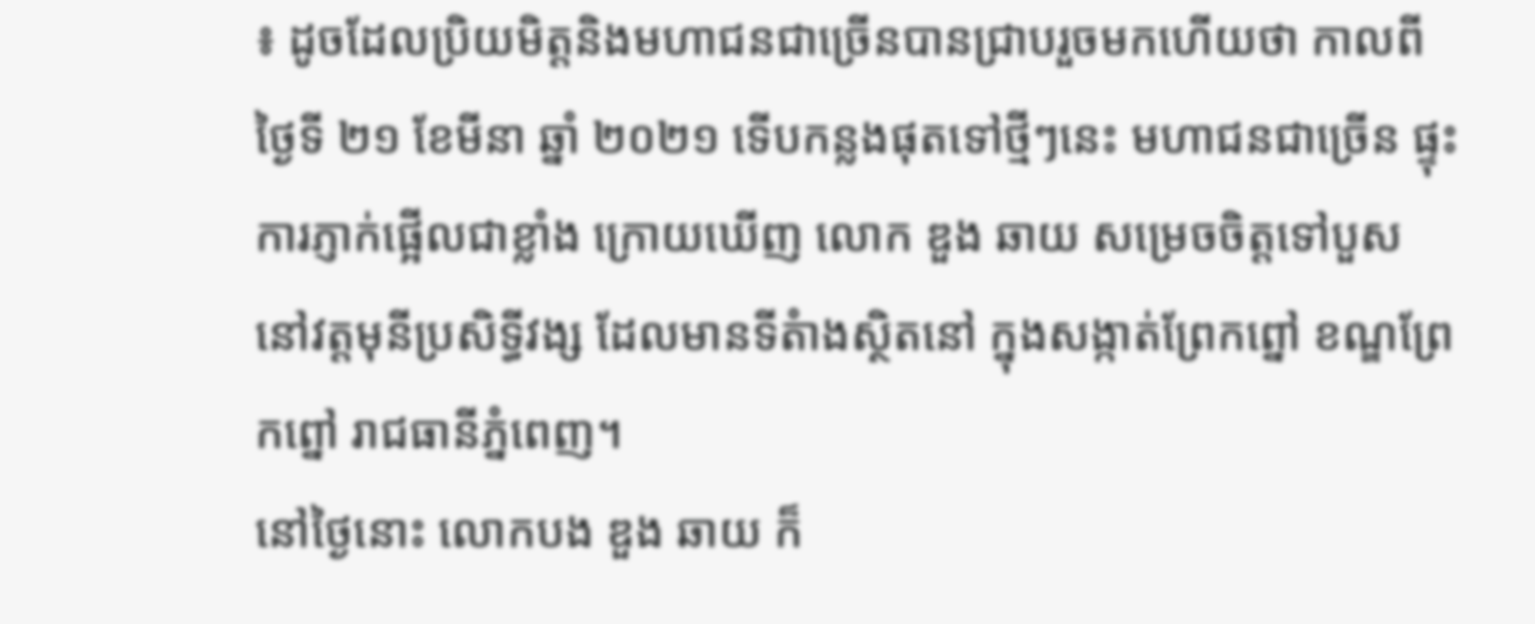៖ ដូចដែលប្រិយមិត្តនិងមហាជនជាច្រើនបានជ្រាបរួចមកហើយថា កាលពី ថ្ងៃទី ២១ ខែមីនា ឆ្នាំ ២០២១ ទើបកន្លងផុតទៅថ្មីៗនេះ មហាជនជាច្រើន ផ្ទុះការភ្ញាក់ផ្អើលជាខ្លាំង ក្រោយឃើញ លោក ឌួង ឆាយ សម្រេចចិត្តទៅបួស នៅវត្តមុនីប្រសិទ្ធីវង្ស ដែលមានទីតំាងស្ថិតនៅ ក្នុងសង្កាត់ព្រែកព្នៅ ខណ្ឌព្រែកព្នៅ រាជធានីភ្នំពេញ។
នៅថ្ងៃនោះ លោកបង ឌួង ឆាយ ក៏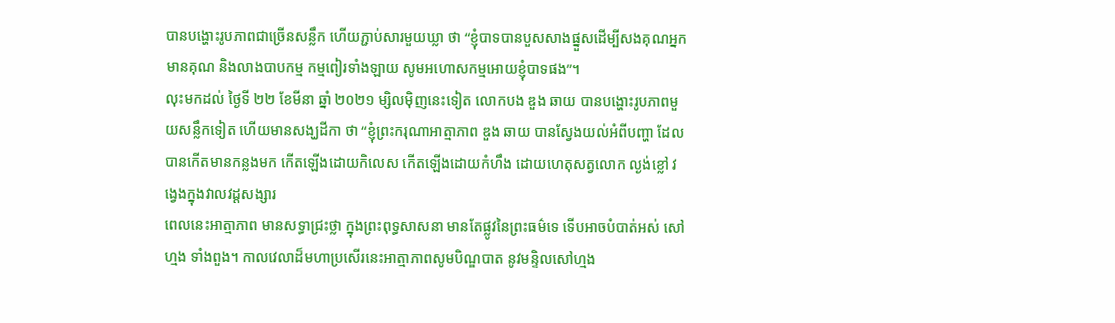បានបង្ហោះរូបភាពជាច្រើនសន្លឹក ហើយភ្ជាប់សារមួយឃ្លា ថា “ខ្ញុំបាទបានបួសសាងផ្នួសដើម្បីសងគុណអ្នកមានគុណ និងលាងបាបកម្ម កម្មពៀរទាំងឡាយ សូមអហោសកម្មអោយខ្ញុំបាទផង”។
លុះមកដល់ ថ្ងៃទី ២២ ខែមីនា ឆ្នាំ ២០២១ ម្សិលម៉ិញនេះទៀត លោកបង ឌួង ឆាយ បានបង្ហោះរូបភាពមួយសន្លឹកទៀត ហើយមានសង្ឃដីកា ថា “ខ្ញុំព្រះករុណាអាត្មាភាព ឌួង ឆាយ បានស្វែងយល់អំពីបញ្ហា ដែលបានកើតមានកន្លងមក កើតឡើងដោយកិលេស កើតឡើងដោយកំហឹង ដោយហេតុសត្វលោក ល្ងង់ខ្លៅ វង្វេងក្នុងវាលវដ្តសង្សារ
ពេលនេះអាត្មាភាព មានសទ្ធាជ្រះថ្លា ក្នុងព្រះពុទ្ធសាសនា មានតែផ្លូវនៃព្រះធម៌ទេ ទើបអាចបំបាត់អស់ សៅហ្មង ទាំងពួង។ កាលវេលាដ៏មហាប្រសើរនេះអាត្មាភាពសូមបិណ្ឌបាត នូវមន្ទិលសៅហ្មង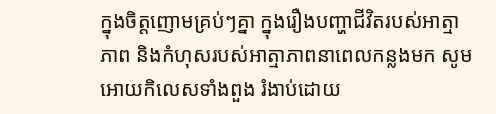ក្នុងចិត្តញោមគ្រប់ៗគ្នា ក្នុងរឿងបញ្ហាជីវិតរបស់អាត្មាភាព និងកំហុសរបស់អាត្មាភាពនាពេលកន្លងមក សូមអោយកិលេសទាំងពួង រំងាប់ដោយ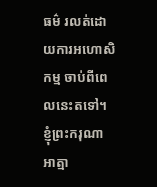ធម៌ រលត់ដោយការអហោសិកម្ម ចាប់ពីពេលនេះតទៅ។
ខ្ញុំព្រះករុណាអាត្មា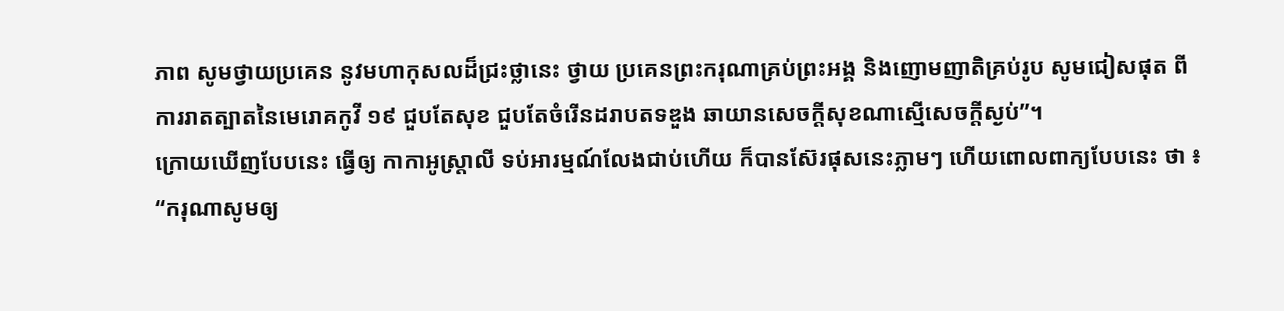ភាព សូមថ្វាយប្រគេន នូវមហាកុសលដ៏ជ្រះថ្លានេះ ថ្វាយ ប្រគេនព្រះករុណាគ្រប់ព្រះអង្គ និងញោមញាតិគ្រប់រូប សូមជៀសផុត ពីការរាតត្បាតនៃមេរោគកូវី ១៩ ជួបតែសុខ ជួបតែចំរើនដរាបតទឌួង ឆាយានសេចក្តីសុខណាស្មើសេចក្តីស្ងប់”។
ក្រោយឃើញបែបនេះ ធ្វើឲ្យ កាកាអូស្ត្រាលី ទប់អារម្មណ៍លែងជាប់ហើយ ក៏បានស៊ែរផុសនេះភ្លាមៗ ហើយពោលពាក្យបែបនេះ ថា ៖
“ករុណាសូមឲ្យ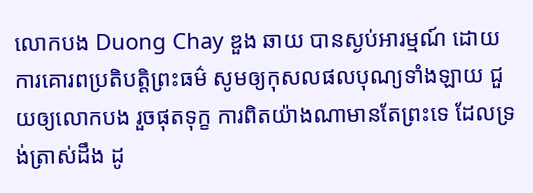លោកបង Duong Chay ឌួង ឆាយ បានស្ងប់អារម្មណ៍ ដោយការគោរពប្រតិបត្តិព្រះធម៌ សូមឲ្យកុសលផលបុណ្យទាំងឡាយ ជួយឲ្យលោកបង រួចផុតទុក្ខ ការពិតយ៉ាងណាមានតែព្រះទេ ដែលទ្រង់ត្រាស់ដឹង ដូ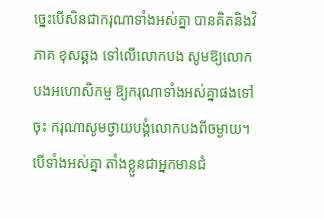ច្នេះបើសិនជាករុណាទាំងអស់គ្នា បានគិតនិងវិភាគ ខុសឆ្គង ទៅលើលោកបង សូមឱ្យលោកបងអហោសិកម្ម ឱ្យករុណាទាំងអស់គ្នាផងទៅចុះ ករុណាសូមថ្វាយបង្គំលោកបងពីចម្ងាយ។
បើទាំងអស់គ្នា តាំងខ្លួនជាអ្នកមានជំ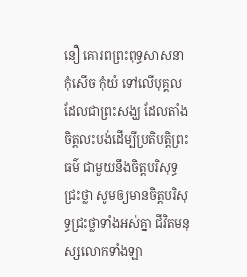នឿ គោរពព្រះពុទ្ធសាសនា កុំសើច កុំយំ ទៅលើបុគ្គល ដែលជាព្រះសង្ឃ ដែលតាំងចិត្តលះបង់ដើម្បីប្រតិបត្តិព្រះធម៌ ជាមួយនឹងចិត្តបរិសុទ្ធ ជ្រះថ្លា សូមឲ្យមានចិត្តបរិសុទ្ធជ្រះថ្លាទាំងអស់គ្នា ជីវិតមនុស្សលោកទាំងឡា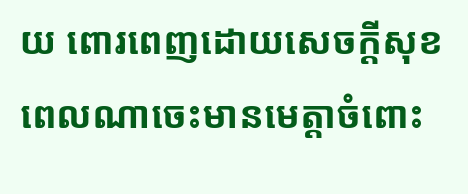យ ពោរពេញដោយសេចក្តីសុខ ពេលណាចេះមានមេត្តាចំពោះ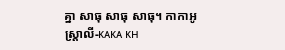គ្នា សាធុ សាធុ សាធុ។ កាកាអូស្ត្រាលី-ᴋᴀᴋᴀ ᴋʜ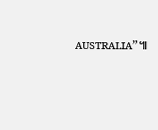ᴀᴜꜱᴛʀᴀʟɪᴀ”៕